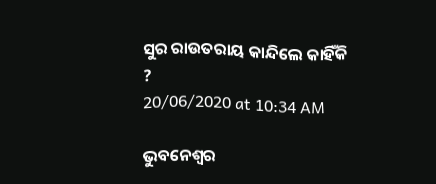ସୁର ରାଉତରାୟ କାନ୍ଦିଲେ କାହିଁକି ?
20/06/2020 at 10:34 AM

ଭୁବନେଶ୍ବର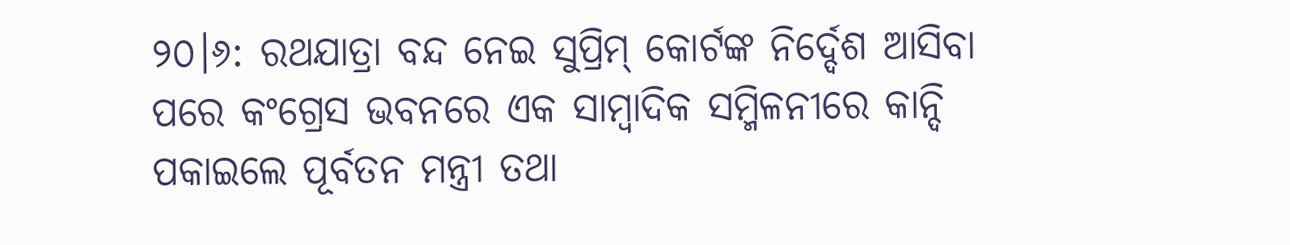୨୦।୬: ରଥଯାତ୍ରା ବନ୍ଦ ନେଇ ସୁପ୍ରିମ୍ କୋର୍ଟଙ୍କ ନିର୍ଦ୍ଦେଶ ଆସିବା ପରେ କଂଗ୍ରେସ ଭବନରେ ଏକ ସାମ୍ବାଦିକ ସମ୍ମିଳନୀରେ କାନ୍ଦି ପକାଇଲେ ପୂର୍ବତନ ମନ୍ତ୍ରୀ ତଥା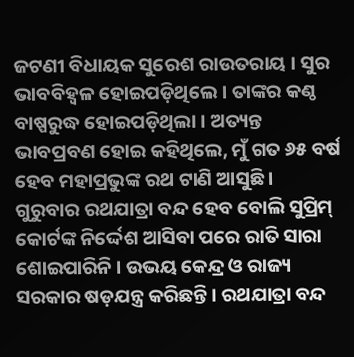ଜଟଣୀ ବିଧାୟକ ସୁରେଶ ରାଉତରାୟ । ସୁର ଭାବବିହ୍ୱଳ ହୋଇପଡ଼ିଥିଲେ । ତାଙ୍କର କଣ୍ଠ ବାଷ୍ପରୁଦ୍ଧ ହୋଇପଡ଼ିଥିଲା । ଅତ୍ୟନ୍ତ ଭାବପ୍ରବଣ ହୋଇ କହିଥିଲେ, ମୁଁ ଗତ ୬୫ ବର୍ଷ ହେବ ମହାପ୍ରଭୁଙ୍କ ରଥ ଟାଣି ଆସୁଛି ।
ଗୁରୁବାର ରଥଯାତ୍ରା ବନ୍ଦ ହେବ ବୋଲି ସୁପ୍ରିମ୍ କୋର୍ଟଙ୍କ ନିର୍ଦ୍ଦେଶ ଆସିବା ପରେ ରାତି ସାରା ଶୋଇପାରିନି । ଉଭୟ କେନ୍ଦ୍ର ଓ ରାଜ୍ୟ ସରକାର ଷଡ଼ଯନ୍ତ୍ର କରିଛନ୍ତି । ରଥଯାତ୍ରା ବନ୍ଦ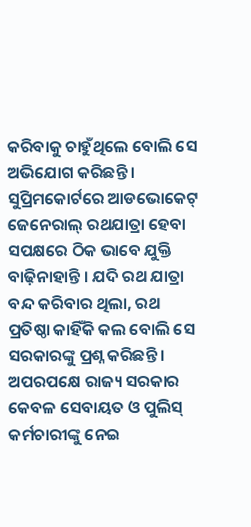କରିବାକୁ ଚାହୁଁଥିଲେ ବୋଲି ସେ ଅଭିଯୋଗ କରିଛନ୍ତି । ସୁପ୍ରିମକୋର୍ଟରେ ଆଡଭୋକେଟ୍ ଜେନେରାଲ୍ ରଥଯାତ୍ରା ହେବା ସପକ୍ଷରେ ଠିକ ଭାବେ ଯୁକ୍ତି ବାଢ଼ିନାହାନ୍ତି । ଯଦି ରଥ ଯାତ୍ରା ବନ୍ଦ କରିବାର ଥିଲା, ରଥ ପ୍ରତିଷ୍ଠା କାହିଁକି କଲ ବୋଲି ସେ ସରକାରଙ୍କୁ ପ୍ରଶ୍ନ କରିଛନ୍ତି ।
ଅପରପକ୍ଷେ ରାଜ୍ୟ ସରକାର କେବଳ ସେବାୟତ ଓ ପୁଲିସ୍ କର୍ମଚାରୀଙ୍କୁ ନେଇ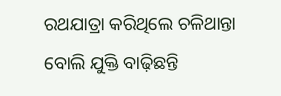ରଥଯାତ୍ରା କରିଥିଲେ ଚଳିଥାନ୍ତା ବୋଲି ଯୁକ୍ତି ବାଢ଼ିଛନ୍ତି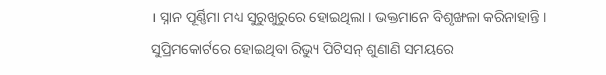। ସ୍ନାନ ପୂର୍ଣ୍ଣିମା ମଧ୍ୟ ସୁରୁଖୁରୁରେ ହୋଇଥିଲା । ଭକ୍ତମାନେ ବିଶୃଙ୍ଖଳା କରିନାହାନ୍ତି । ସୁପ୍ରିମକୋର୍ଟରେ ହୋଇଥିବା ରିଭ୍ୟୁ ପିଟିସନ୍ ଶୁଣାଣି ସମୟରେ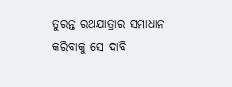ତୁରନ୍ତ ରଥଯାତ୍ରାର ସମାଧାନ କରିବାକୁ ସେ ଦାବି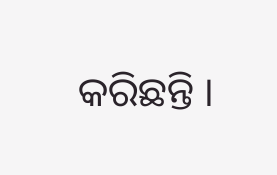କରିଛନ୍ତି ।